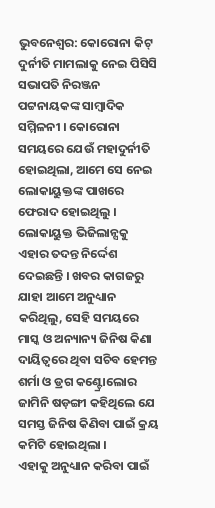ଭୁବନେଶ୍ବର: କୋରୋନା କିଟ୍ ଦୁର୍ନୀତି ମାମଲାକୁ ନେଇ ପିସିସି ସଭାପତି ନିରଞ୍ଜନ ପଟ୍ଟନାୟକଙ୍କ ସାମ୍ବାଦିକ ସମ୍ମିଳନୀ । କୋରୋନା ସମୟରେ ଯେଉଁ ମହାଦୁର୍ନୀତି ହୋଇଥିଲା, ଆମେ ସେ ନେଇ ଲୋକାୟୁକ୍ତଙ୍କ ପାଖରେ ଫେରାଦ ହୋଇଥିଲୁ । ଲୋକାୟୁକ୍ତ ଭିଜିଲାନ୍ସକୁ ଏହାର ତଦନ୍ତ ନିର୍ଦ୍ଦେଶ ଦେଇଛନ୍ତି । ଖବର କାଗଜରୁ ଯାହା ଆମେ ଅନୁଧ୍ୟାନ କରିଥିଲୁ, ସେହି ସମୟରେ ମାସ୍କ ଓ ଅନ୍ୟାନ୍ୟ ଜିନିଷ କିଣା ଦାୟିତ୍ବରେ ଥିବା ସଚିବ ହେମନ୍ତ ଶର୍ମା ଓ ଡ୍ରଗ କଣ୍ଟ୍ରୋଲୋର ଜାମିନି ଷଡ଼ଙ୍ଗୀ କହିଥିଲେ ଯେ ସମସ୍ତ ଜିନିଷ କିଣିବା ପାଇଁ କ୍ରୟ କମିଟି ହୋଇଥିଲା ।
ଏହାକୁ ଅନୁଧ୍ୟାନ କରିବା ପାଇଁ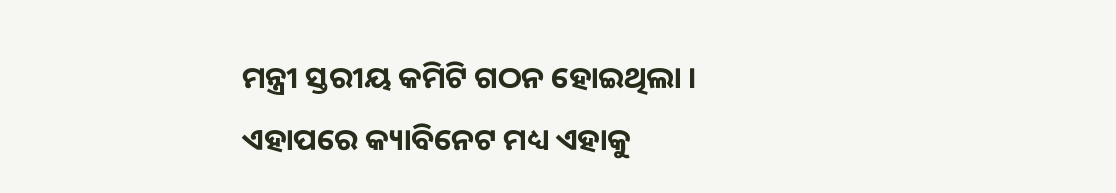ମନ୍ତ୍ରୀ ସ୍ତରୀୟ କମିଟି ଗଠନ ହୋଇଥିଲା । ଏହାପରେ କ୍ୟାବିନେଟ ମଧ୍ୟ ଏହାକୁ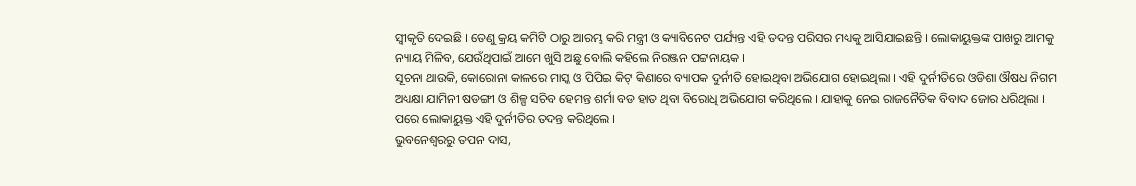ସ୍ବୀକୃତି ଦେଇଛି । ତେଣୁ କ୍ରୟ କମିଟି ଠାରୁ ଆରମ୍ଭ କରି ମନ୍ତ୍ରୀ ଓ କ୍ୟାବିନେଟ ପର୍ଯ୍ୟନ୍ତ ଏହି ତଦନ୍ତ ପରିସର ମଧ୍ୟକୁ ଆସିଯାଇଛନ୍ତି । ଲୋକାୟୁକ୍ତଙ୍କ ପାଖରୁ ଆମକୁ ନ୍ୟାୟ ମିଳିବ, ଯେଉଁଥିପାଇଁ ଆମେ ଖୁସି ଅଛୁ ବୋଲି କହିଲେ ନିରଞ୍ଜନ ପଟ୍ଟନାୟକ ।
ସୂଚନା ଥାଉକି, କୋରୋନା କାଳରେ ମାସ୍କ ଓ ପିପିଇ କିଟ୍ କିଣାରେ ବ୍ୟାପକ ଦୁର୍ନୀତି ହୋଇଥିବା ଅଭିଯୋଗ ହୋଇଥିଲା । ଏହି ଦୁର୍ନୀତିରେ ଓଡିଶା ଔଷଧ ନିଗମ ଅଧ୍ୟକ୍ଷା ଯାମିନୀ ଷଡଙ୍ଗୀ ଓ ଶିଳ୍ପ ସଚିବ ହେମନ୍ତ ଶର୍ମା ବଡ ହାତ ଥିବା ବିରୋଧି ଅଭିଯୋଗ କରିଥିଲେ । ଯାହାକୁ ନେଇ ରାଜନୈତିକ ବିବାଦ ଜୋର ଧରିଥିଲା । ପରେ ଲୋକାୟୁକ୍ତ ଏହି ଦୁର୍ନୀତିର ତଦନ୍ତ କରିଥିଲେ ।
ଭୁବନେଶ୍ବରରୁ ତପନ ଦାସ,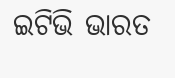ଇଟିଭି ଭାରତ